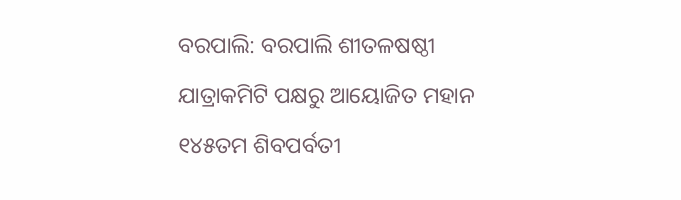ବରପାଲି: ବରପାଲି ଶୀତଳଷଷ୍ଠୀ ଯାତ୍ରାକମିଟି ପକ୍ଷରୁ ଆୟୋଜିତ ମହାନ ୧୪୫ତମ ଶିବପର୍ବତୀ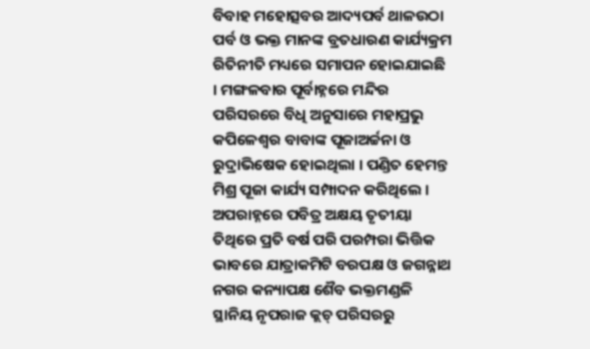ବିବାହ ମହୋତ୍ସବର ଆଦ୍ୟପର୍ବ ଥାଳଉଠା ପର୍ବ ଓ ଭକ୍ତ ମାନଙ୍କ ବ୍ରତଧାରଣ କାର୍ଯ୍ୟକ୍ରମ ରିତିନୀତି ମଧ୍ୟରେ ସମାପନ ହୋଇଯାଇଛି । ମଙ୍ଗଳବାର ପୂର୍ବାହ୍ନରେ ମନ୍ଦିର ପରିସରରେ ବିଧି ଅନୁସାରେ ମହାପ୍ରଭୁ କପିଳେଶ୍ୱର ବାବାଙ୍କ ପୂଜାଅର୍ଚ୍ଚନା ଓ ରୁଦ୍ରାଭିଷେକ ହୋଇଥିଲା । ପଣ୍ଡିତ ହେମନ୍ତ ମିଶ୍ର ପୂଜା କାର୍ଯ୍ୟ ସମ୍ପାଦନ କରିଥିଲେ । ଅପରାହ୍ନରେ ପବିତ୍ର ଅକ୍ଷୟ ତୃତୀୟା ତିଥିରେ ପ୍ରତି ବର୍ଷ ପରି ପରମ୍ପରା ଭିତ୍ତିକ ଭାବରେ ଯାତ୍ରାକମିଟି ବରପକ୍ଷ ଓ ଜଗନ୍ନାଥ ନଗର କନ୍ୟାପକ୍ଷ ଶୈବ ଭକ୍ତମଣ୍ଡଳି ସ୍ଥାନିୟ ନୃପରାଜ କ୍ଲଚ୍ ପରିସରରୁ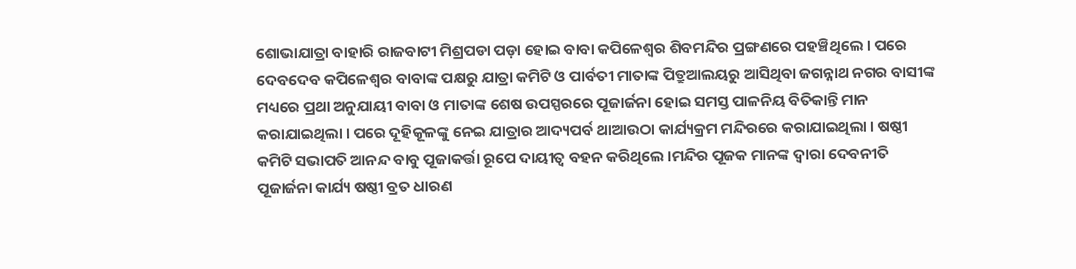ଶୋଭାଯାତ୍ରା ବାହାରି ରାଜବାଟୀ ମିଶ୍ରପଡା ପଡ଼ା ହୋଇ ବାବା କପିଳେଶ୍ବର ଶିବମନ୍ଦିର ପ୍ରଙ୍ଗଣରେ ପହଞ୍ଚିଥିଲେ । ପରେ ଦେବଦେବ କପିଳେଶ୍ବର ବାବାଙ୍କ ପକ୍ଷରୁ ଯାତ୍ରା କମିଟି ଓ ପାର୍ବତୀ ମାତାଙ୍କ ପିତ୍ରୁଆଲୟରୁ ଆସିଥିବା ଜଗନ୍ନାଥ ନଗର ବାସୀଙ୍କ ମଧ୍ୟରେ ପ୍ରଥା ଅନୁଯାୟୀ ବାବା ଓ ମାତାଙ୍କ ଶେଷ ଉପସ୍ପରରେ ପୂଜାର୍ଜନା ହୋଇ ସମସ୍ତ ପାଳନିୟ ବିତିକାନ୍ତି ମାନ କରାଯାଇଥିଲା । ପରେ ଦୂହିକୂଳଙ୍କୁ ନେଇ ଯାତ୍ରାର ଆଦ୍ୟପର୍ବ ଥାଆଉଠା କାର୍ଯ୍ୟକ୍ରମ ମନ୍ଦିରରେ କରାଯାଇଥିଲା । ଷଷ୍ଠୀ କମିଟି ସଭାପତି ଆନନ୍ଦ ବାବୁ ପୂଜାକର୍ତ୍ତା ରୂପେ ଦାୟୀତ୍ୱ ବହନ କରିଥିଲେ ।ମନ୍ଦିର ପୂଜକ ମାନଙ୍କ ଦ୍ବାରା ଦେବନୀତି ପୂଜାର୍ଜନା କାର୍ଯ୍ୟ ଷଷ୍ଠୀ ବ୍ରତ ଧାରଣ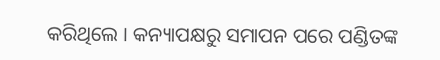କରିଥିଲେ । କନ୍ୟାପକ୍ଷରୁ ସମାପନ ପରେ ପଣ୍ଡିତଙ୍କ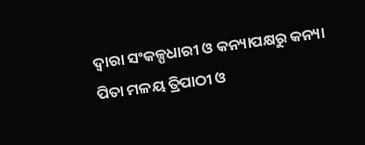ଦ୍ୱାରା ସଂକଳ୍ପଧାରୀ ଓ କନ୍ୟାପକ୍ଷରୁ କନ୍ୟା ପିତା ମଳୟ ତ୍ରିପାଠୀ ଓ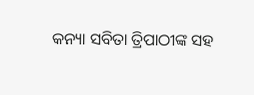କନ୍ୟା ସବିତା ତ୍ରିପାଠୀଙ୍କ ସହ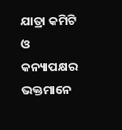ଯାତ୍ରା କମିଟି ଓ କନ୍ୟାପକ୍ଷର ଭକ୍ତମାନେ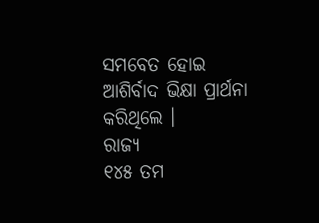ସମବେତ ହୋଇ ଆଶିର୍ବାଦ ଭିକ୍ଷା ପ୍ରାର୍ଥନା କରିଥିଲେ ।
ରାଜ୍ୟ
୧୪୫ ତମ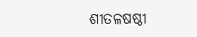ଶୀତଳଷଷ୍ଠୀ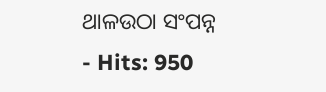ଥାଳଉଠା ସଂପନ୍ନ
- Hits: 950